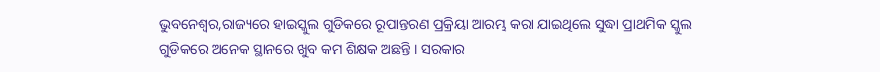ଭୁବନେଶ୍ୱର,ରାଜ୍ୟରେ ହାଇସ୍କୁଲ ଗୁଡିକରେ ରୂପାନ୍ତରଣ ପ୍ରକ୍ରିୟା ଆରମ୍ଭ କରା ଯାଇଥିଲେ ସୁଦ୍ଧା ପ୍ରାଥମିକ ସ୍କୁଲ ଗୁଡିକରେ ଅନେକ ସ୍ଥାନରେ ଖୁବ କମ ଶିକ୍ଷକ ଅଛନ୍ତି । ସରକାର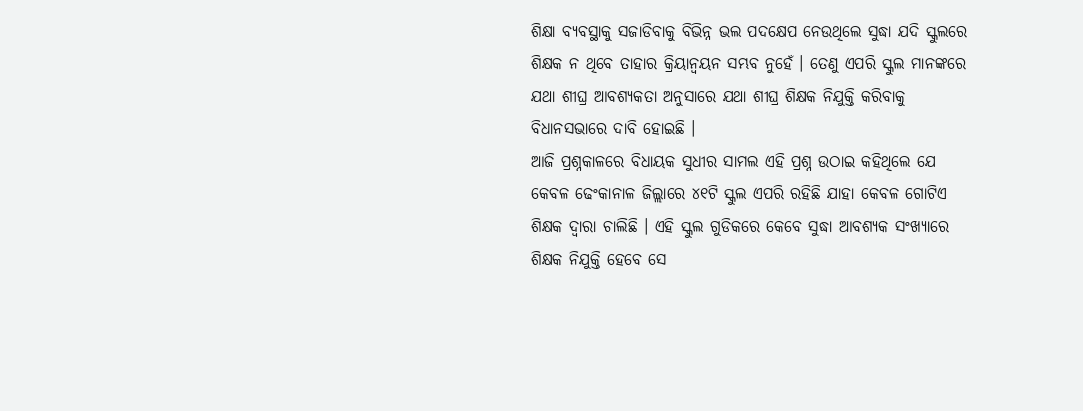ଶିକ୍ଷା ବ୍ୟବସ୍ଥାକୁ ସଜାଡିବାକୁ ବିଭିନ୍ନ ଭଲ ପଦକ୍ଷେପ ନେଉଥିଲେ ସୁଦ୍ଧା ଯଦି ସ୍କୁଲରେ ଶିକ୍ଷକ ନ ଥିବେ ତାହାର କ୍ରିୟାନ୍ୱୟନ ସମ୍ଭବ ନୁହେଁ । ତେଣୁ ଏପରି ସ୍କୁଲ ମାନଙ୍କରେ ଯଥା ଶୀଘ୍ର ଆବଶ୍ୟକତା ଅନୁସାରେ ଯଥା ଶୀଘ୍ର ଶିକ୍ଷକ ନିଯୁକ୍ତି କରିବାକୁ ବିଧାନସଭାରେ ଦାବି ହୋଇଛି ।
ଆଜି ପ୍ରଶ୍ନକାଳରେ ବିଧାୟକ ସୁଧୀର ସାମଲ ଏହି ପ୍ରଶ୍ନ ଉଠାଇ କହିଥିଲେ ଯେ କେବଳ ଢେଂକାନାଳ ଜିଲ୍ଲାରେ ୪୧ଟି ସ୍କୁଲ ଏପରି ରହିଛି ଯାହା କେବଳ ଗୋଟିଏ ଶିକ୍ଷକ ଦ୍ୱାରା ଚାଲିଛି । ଏହି ସ୍କୁଲ ଗୁଡିକରେ କେବେ ସୁଦ୍ଧା ଆବଶ୍ୟକ ସଂଖ୍ୟାରେ ଶିକ୍ଷକ ନିଯୁକ୍ତି ହେବେ ସେ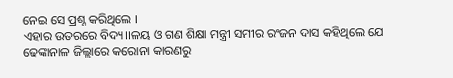ନେଇ ସେ ପ୍ରଶ୍ନ କରିଥିଲେ ।
ଏହାର ଉତରରେ ବିଦ୍ୟ।।ଳୟ ଓ ଗଣ ଶିକ୍ଷା ମନ୍ତ୍ରୀ ସମୀର ରଂଜନ ଦାସ କହିଥିଲେ ଯେ ଢେଙ୍କାନାଳ ଜିଲ୍ଲାରେ କରୋନା କାରଣରୁ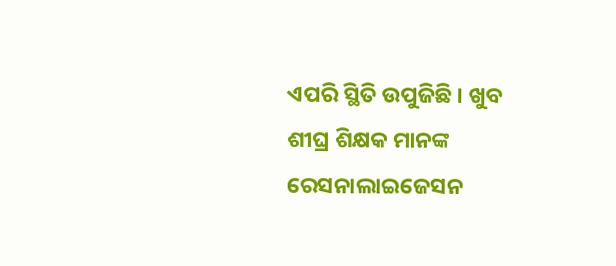ଏପରି ସ୍ଥିତି ଉପୁଜିଛି । ଖୁବ ଶୀଘ୍ର ଶିକ୍ଷକ ମାନଙ୍କ ରେସନାଲାଇଜେସନ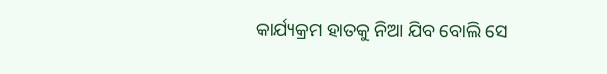କାର୍ଯ୍ୟକ୍ରମ ହାତକୁ ନିଆ ଯିବ ବୋଲି ସେ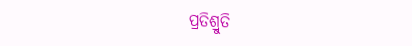ପ୍ରତିଶ୍ରୁତି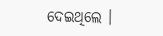ଦେଇଥିଲେ ।